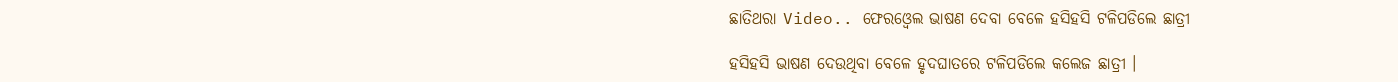ଛାତିଥରା Video.. ଫେରଓ୍ବେଲ ଭାଷଣ ଦେବା ବେଳେ ହସିହସି ଟଳିପଡିଲେ ଛାତ୍ରୀ

ହସିହସି ଭାଷଣ ଦେଉଥିବା ବେଳେ ହୃଦଘାତରେ ଟଳିପଡିଲେ କଲେଜ ଛାତ୍ରୀ ।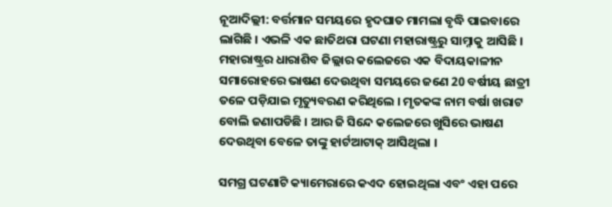ନୂଆଦିଲ୍ଲୀ: ବର୍ତ୍ତମାନ ସମୟରେ ହୃଦଘାତ ମାମଲା ବୃଦ୍ଧି ପାଇବାରେ ଲାଗିଛି । ଏଭଳି ଏକ ଛାତିଥରା ଘଟଣା ମହାରାଷ୍ଟ୍ରରୁ ସାମ୍ନାକୁ ଆସିଛି । ମହାରାଷ୍ଟ୍ରର ଧାରାଶିବ ଜିଲ୍ଲାର କଲେଜରେ ଏକ ବିଦାୟକାଳୀନ ସମାରୋହରେ ଭାଷଣ ଦେଉଥିବା ସମୟରେ ଜଣେ 20 ବର୍ଷୀୟ ଛାତ୍ରୀ ତଳେ ପଡ଼ିଯାଇ ମୃତ୍ୟୁବରଣ କରିଥିଲେ । ମୃତକଙ୍କ ନାମ ବର୍ଷା ଖରାଟ ବୋଲି ଜଣାପଡିଛି । ଆର ଜି ସିନ୍ଦେ କଲେଜରେ ଖୁସିରେ ଭାଷଣ ଦେଉଥିବା ବେଳେ ତାଙ୍କୁ ହାର୍ଟଆଟାକ୍ ଆସିଥିଲା ।

ସମଗ୍ର ଘଟଣାଟି କ୍ୟାମେରାରେ କଏଦ ହୋଇଥିଲା ଏବଂ ଏହା ପରେ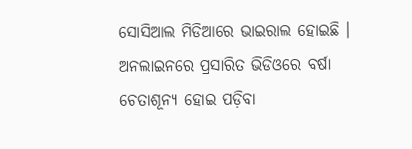ସୋସିଆଲ ମିଡିଆରେ ଭାଇରାଲ ହୋଇଛି । ଅନଲାଇନରେ ପ୍ରସାରିତ ଭିଡିଓରେ ବର୍ଷା ଚେତାଶୂନ୍ୟ ହୋଇ ପଡ଼ିବା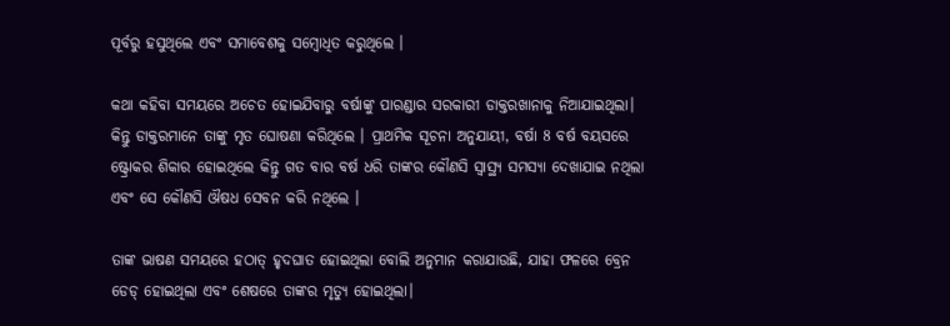ପୂର୍ବରୁ ହସୁଥିଲେ ଏବଂ ସମାବେଶକୁ ସମ୍ବୋଧିତ କରୁଥିଲେ ।

କଥା କହିବା ସମୟରେ ଅଚେତ ହୋଇଯିବାରୁ ବର୍ଷାଙ୍କୁ ପାରଣ୍ଡାର ସରକାରୀ ଡାକ୍ତରଖାନାକୁ ନିଆଯାଇଥିଲା। କିନ୍ତୁ ଡାକ୍ତରମାନେ ତାଙ୍କୁ ମୃତ ଘୋଷଣା କରିଥିଲେ । ପ୍ରାଥମିକ ସୂଚନା ଅନୁଯାୟୀ, ବର୍ଷା 8 ବର୍ଷ ବୟସରେ ଷ୍ଟ୍ରୋକର ଶିକାର ହୋଇଥିଲେ କିନ୍ତୁ ଗତ ବାର ବର୍ଷ ଧରି ତାଙ୍କର କୌଣସି ସ୍ୱାସ୍ଥ୍ୟ ସମସ୍ୟା ଦେଖାଯାଇ ନଥିଲା ଏବଂ ସେ କୌଣସି ଔଷଧ ସେବନ କରି ନଥିଲେ ।

ତାଙ୍କ ଭାଷଣ ସମୟରେ ହଠାତ୍ ହୃଦଘାତ ହୋଇଥିଲା ବୋଲି ଅନୁମାନ କରାଯାଉଛି, ଯାହା ଫଳରେ ବ୍ରେନ ଡେଡ୍ ହୋଇଥିଲା ଏବଂ ଶେଷରେ ତାଙ୍କର ମୃତ୍ୟୁ ହୋଇଥିଲା।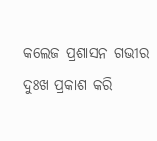କଲେଜ ପ୍ରଶାସନ ଗଭୀର ଦୁଃଖ ପ୍ରକାଶ କରି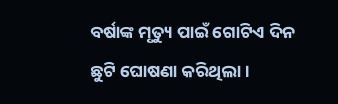ବର୍ଷାଙ୍କ ମୃତ୍ୟୁ ପାଇଁ ଗୋଟିଏ ଦିନ ଛୁଟି ଘୋଷଣା କରିଥିଲା ।